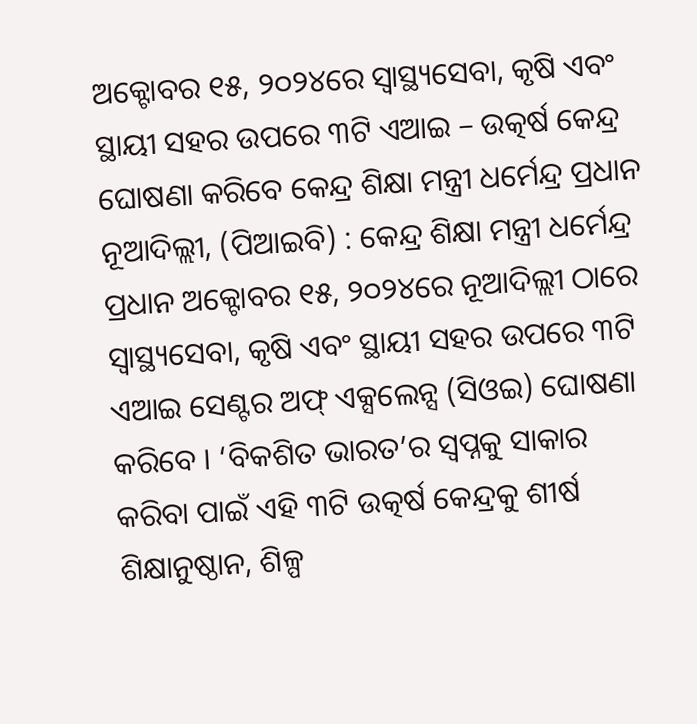ଅକ୍ଟୋବର ୧୫, ୨୦୨୪ରେ ସ୍ୱାସ୍ଥ୍ୟସେବା, କୃଷି ଏବଂ ସ୍ଥାୟୀ ସହର ଉପରେ ୩ଟି ଏଆଇ – ଉତ୍କର୍ଷ କେନ୍ଦ୍ର ଘୋଷଣା କରିବେ କେନ୍ଦ୍ର ଶିକ୍ଷା ମନ୍ତ୍ରୀ ଧର୍ମେନ୍ଦ୍ର ପ୍ରଧାନ
ନୂଆଦିଲ୍ଲୀ, (ପିଆଇବି) : କେନ୍ଦ୍ର ଶିକ୍ଷା ମନ୍ତ୍ରୀ ଧର୍ମେନ୍ଦ୍ର ପ୍ରଧାନ ଅକ୍ଟୋବର ୧୫, ୨୦୨୪ରେ ନୂଆଦିଲ୍ଲୀ ଠାରେ ସ୍ୱାସ୍ଥ୍ୟସେବା, କୃଷି ଏବଂ ସ୍ଥାୟୀ ସହର ଉପରେ ୩ଟି ଏଆଇ ସେଣ୍ଟର ଅଫ୍ ଏକ୍ସଲେନ୍ସ (ସିଓଇ) ଘୋଷଣା କରିବେ । ‘ବିକଶିତ ଭାରତ’ର ସ୍ୱପ୍ନକୁ ସାକାର କରିବା ପାଇଁ ଏହି ୩ଟି ଉତ୍କର୍ଷ କେନ୍ଦ୍ରକୁ ଶୀର୍ଷ ଶିକ୍ଷାନୁଷ୍ଠାନ, ଶିଳ୍ପ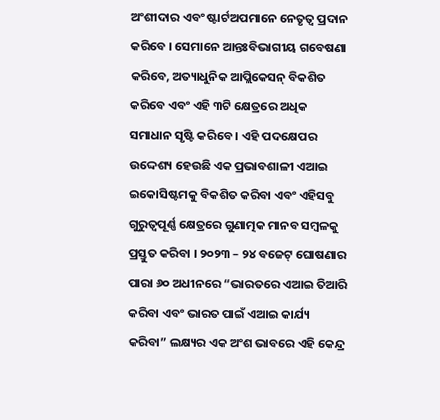ଅଂଶୀଦାର ଏବଂ ଷ୍ଟାର୍ଟଅପମାନେ ନେତୃତ୍ୱ ପ୍ରଦାନ କରିବେ । ସେମାନେ ଆନ୍ତଃବିଭାଗୀୟ ଗବେଷଣା କରିବେ, ଅତ୍ୟାଧୁନିକ ଆପ୍ଲିକେସନ୍ ବିକଶିତ କରିବେ ଏବଂ ଏହି ୩ଟି କ୍ଷେତ୍ରରେ ଅଧିକ ସମାଧାନ ସୃଷ୍ଟି କରିବେ । ଏହି ପଦକ୍ଷେପର ଉଦ୍ଦେଶ୍ୟ ହେଉଛି ଏକ ପ୍ରଭାବଶାଳୀ ଏଆଇ ଇକୋସିଷ୍ଟମକୁ ବିକଶିତ କରିବା ଏବଂ ଏହିସବୁ ଗୁରୁତ୍ୱପୂର୍ଣ୍ଣ କ୍ଷେତ୍ରରେ ଗୁଣାତ୍ମକ ମାନବ ସମ୍ବଳକୁ ପ୍ରସ୍ତୁତ କରିବା । ୨୦୨୩ – ୨୪ ବଜେଟ୍ ଘୋଷଣାର ପାରା ୬୦ ଅଧୀନରେ “ଭାରତରେ ଏଆଇ ତିଆରି କରିବା ଏବଂ ଭାରତ ପାଇଁ ଏଆଇ କାର୍ଯ୍ୟ କରିବା” ଲକ୍ଷ୍ୟର ଏକ ଅଂଶ ଭାବରେ ଏହି କେନ୍ଦ୍ର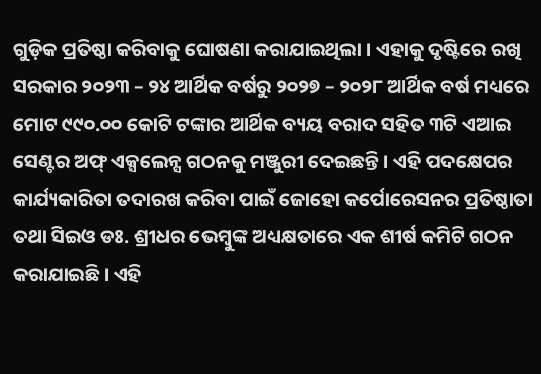ଗୁଡ଼ିକ ପ୍ରତିଷ୍ଠା କରିବାକୁ ଘୋଷଣା କରାଯାଇଥିଲା । ଏହାକୁ ଦୃଷ୍ଟିରେ ରଖି ସରକାର ୨୦୨୩ – ୨୪ ଆର୍ଥିକ ବର୍ଷରୁ ୨୦୨୭ – ୨୦୨୮ ଆର୍ଥିକ ବର୍ଷ ମଧ୍ୟରେ ମୋଟ ୯୯୦.୦୦ କୋଟି ଟଙ୍କାର ଆର୍ଥିକ ବ୍ୟୟ ବରାଦ ସହିତ ୩ଟି ଏଆଇ ସେଣ୍ଟର ଅଫ୍ ଏକ୍ସଲେନ୍ସ ଗଠନକୁ ମଞ୍ଜୁରୀ ଦେଇଛନ୍ତି । ଏହି ପଦକ୍ଷେପର କାର୍ଯ୍ୟକାରିତା ତଦାରଖ କରିବା ପାଇଁ ଜୋହୋ କର୍ପୋରେସନର ପ୍ରତିଷ୍ଠାତା ତଥା ସିଇଓ ଡଃ. ଶ୍ରୀଧର ଭେମ୍ବୁଙ୍କ ଅଧ୍ୟକ୍ଷତାରେ ଏକ ଶୀର୍ଷ କମିଟି ଗଠନ କରାଯାଇଛି । ଏହି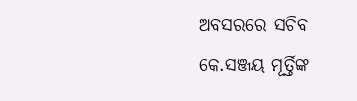ଅବସରରେ ସଚିବ କେ.ସଞ୍ଜୟ ମୂର୍ତ୍ତିଙ୍କ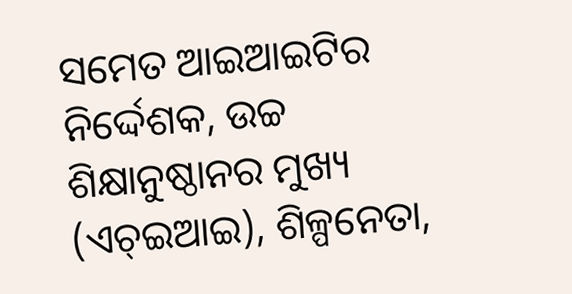ସମେତ ଆଇଆଇଟିର ନିର୍ଦ୍ଦେଶକ, ଉଚ୍ଚ ଶିକ୍ଷାନୁଷ୍ଠାନର ମୁଖ୍ୟ (ଏଚ୍ଇଆଇ), ଶିଳ୍ପନେତା,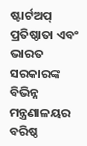ଷ୍ଟାର୍ଟଅପ୍ ପ୍ରତିଷ୍ଠାତା ଏବଂ ଭାରତ ସରକାରଙ୍କ ବିଭିନ୍ନ ମନ୍ତ୍ରଣାଳୟର ବରିଷ୍ଠ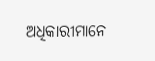ଅଧିକାରୀମାନେ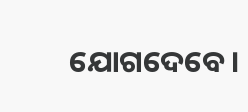ଯୋଗଦେବେ ।